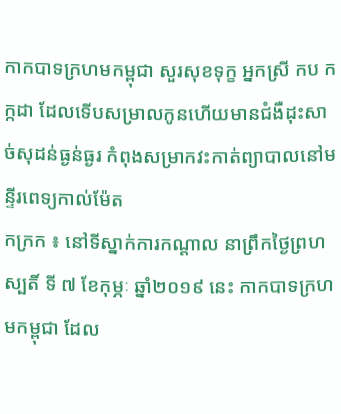កាកបាទក្រហមកម្ពុជា សួរសុខទុក្ខ អ្នកស្រី កប កក្កដា ដែលទើបសម្រាលកូនហើយមានជំងឺដុះសាច់សុដន់ធ្ងន់ធ្ងរ កំពុងសម្រាកវះកាត់ព្យាបាលនៅមន្ទីរពេទ្យកាល់ម៉ែត
កក្រក ៖ នៅទីស្នាក់ការកណ្តាល នាព្រឹកថ្ងៃព្រហស្បតិ៍ ទី ៧ ខែកុម្ភៈ ឆ្នាំ២០១៩ នេះ កាកបាទក្រហមកម្ពុជា ដែល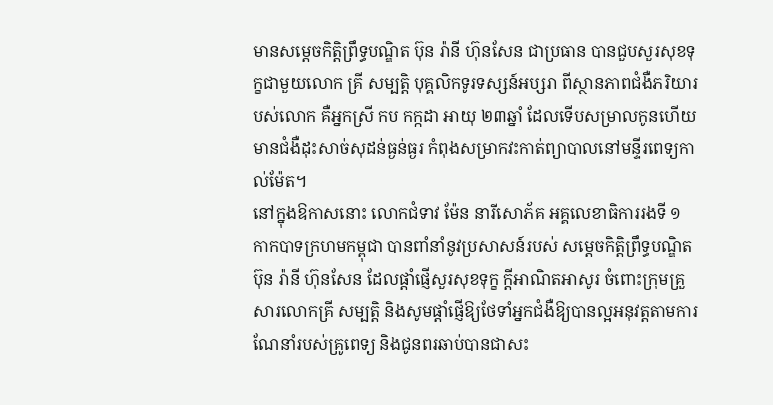មានសម្តេចកិត្តិព្រឹទ្ធបណ្ឌិត ប៊ុន រ៉ានី ហ៊ុនសែន ជាប្រធាន បានជួបសួរសុខទុក្ខជាមួយលោក គ្រី សម្បត្តិ បុគ្គលិកទូរទស្សន៍អប្សរា ពីស្ថានភាពជំងឺភរិយារបស់លោក គឺអ្នកស្រី កប កក្កដា អាយុ ២៣ឆ្នាំ ដែលទេីបសម្រាលកូនហេីយមានជំងឺដុះសាច់សុដន់ធ្ងន់ធ្ងរ កំពុងសម្រាកវះកាត់ព្យាបាលនៅមន្ទីរពេទ្យកាល់ម៉ែត។
នៅក្នុងឱកាសនោះ លោកជំទាវ ម៉ែន នារីសោភ័គ អគ្គលេខាធិការរងទី ១ កាកបាទក្រហមកម្ពុជា បានពាំនាំនូវប្រសាសន៍របស់ សម្តេចកិត្តិព្រឹទ្ធបណ្ឌិត ប៊ុន រ៉ានី ហ៊ុនសែន ដែលផ្តាំផ្ញើសួរសុខទុក្ខ ក្តីអាណិតអាសូរ ចំពោះក្រុមគ្រួសារលោកគ្រី សម្បត្តិ និងសូមផ្តាំផ្ញេីឱ្យថែទាំអ្នកជំងឺឱ្យបានល្អអនុវត្តតាមការណែនាំរបស់គ្រូពេទ្យ និងជូនពរឆាប់បានជាសះ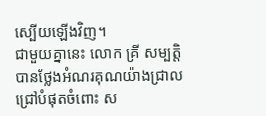ស្បើយឡើងវិញ។
ជាមួយគ្នានេះ លោក គ្រី សម្បត្តិ បានថ្លែងអំណរគុណយ៉ាងជ្រាលជ្រៅបំផុតចំពោះ ស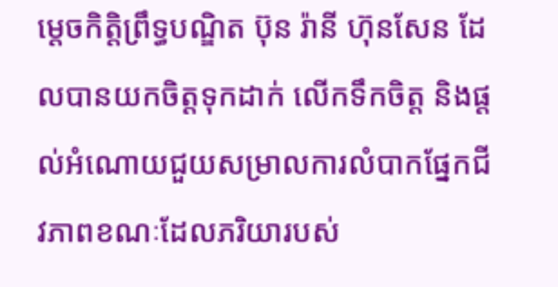ម្តេចកិត្តិព្រឹទ្ធបណ្ឌិត ប៊ុន រ៉ានី ហ៊ុនសែន ដែលបានយកចិត្តទុកដាក់ លើកទឹកចិត្ត និងផ្តល់អំណោយជួយសម្រាលការលំបាកផ្នែកជីវភាពខណៈដែលភរិយារបស់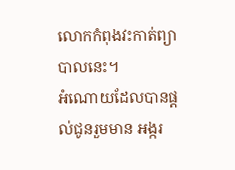លោកកំពុងវះកាត់ព្យាបាលនេះ។
អំណោយដែលបានផ្តល់ជូនរួមមាន អង្ករ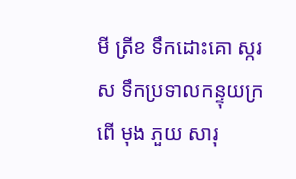មី ត្រីខ ទឹកដោះគោ ស្ករស ទឹកប្រទាលកន្ទុយក្រពេី មុង ភួយ សារុ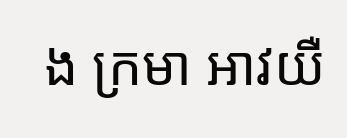ង ក្រមា អាវយឺ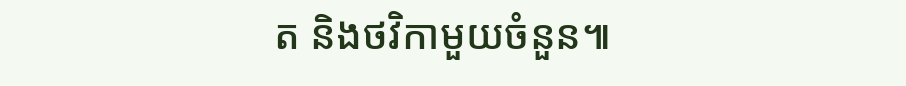ត និងថវិកាមួយចំនួន៕